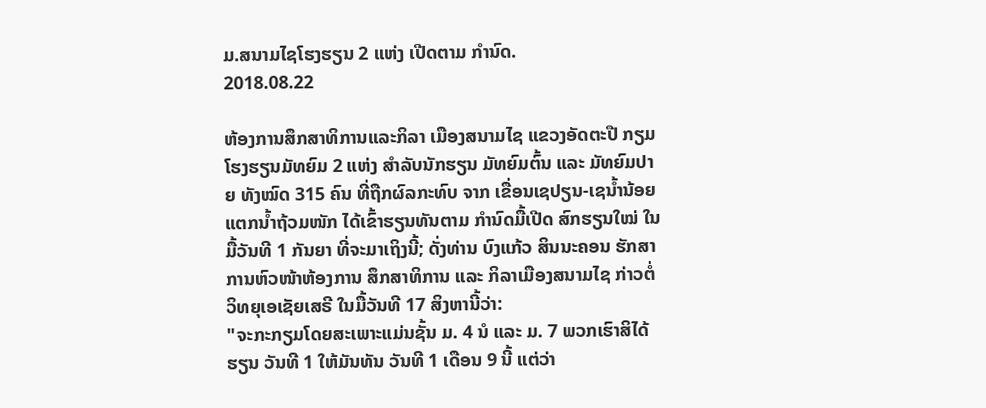ມ.ສນາມໄຊໂຮງຮຽນ 2 ແຫ່ງ ເປີດຕາມ ກໍານົດ.
2018.08.22

ຫ້ອງການສຶກສາທິການແລະກິລາ ເມືອງສນາມໄຊ ແຂວງອັດຕະປື ກຽມໂຮງຮຽນມັທຍົມ 2 ແຫ່ງ ສໍາລັບນັກຮຽນ ມັທຍົມຕົ້ນ ແລະ ມັທຍົມປາຍ ທັງໝົດ 315 ຄົນ ທີ່ຖືກຜົລກະທົບ ຈາກ ເຂື່ອນເຊປຽນ-ເຊນໍ້ານ້ອຍແຕກນໍ້າຖ້ວມໜັກ ໄດ້ເຂົ້າຮຽນທັນຕາມ ກໍານົດມື້ເປີດ ສົກຮຽນໃໝ່ ໃນມື້ວັນທີ 1 ກັນຍາ ທີ່ຈະມາເຖິງນີ້; ດັ່ງທ່ານ ບົງແກ້ວ ສິນນະຄອນ ຮັກສາການຫົວໜ້າຫ້ອງການ ສຶກສາທິການ ແລະ ກິລາເມືອງສນາມໄຊ ກ່າວຕໍ່ວິທຍຸເອເຊັຍເສຣີ ໃນມື້ວັນທີ 17 ສິງຫານີ້ວ່າ:
"ຈະກະກຽມໂດຍສະເພາະແມ່ນຊັ້ນ ມ. 4 ນໍ ແລະ ມ. 7 ພວກເຮົາສິໄດ້ຮຽນ ວັນທີ 1 ໃຫ້ມັນທັນ ວັນທີ 1 ເດືອນ 9 ນີ້ ແຕ່ວ່າ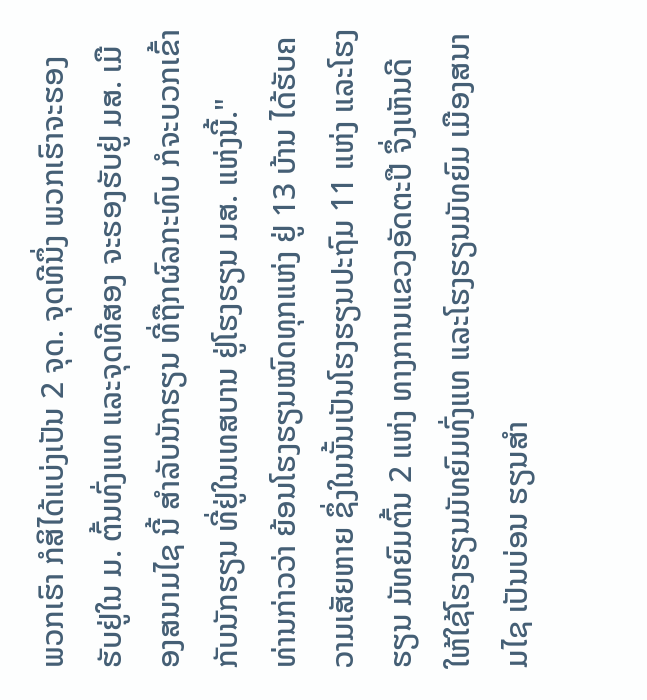ພວກເຮົາ ກໍສິໄດ້ແບ່ງເປັນ 2 ຈຸດ. ຈຸດທີນຶ່ງ ພວກເຮົາຈະຮອງຮັບຢູ່ໃນ ມ. ຕົ້ນທົ່ງແທ ແລະຈຸດທີສອງ ຈະຮອງຮັບຢູ່ ມສ. ເມືອງສນາມໄຊ ນີ້ ສໍາລັບນັກຮຽນ ທີ່ຖືກຜົລກະທົບ ກໍຈະບວກເຂົ້າກັບນັກຮຽນ ທີ່ຢູ່ໃນເທສບານ ຢູ່ໂຮງຮຽນ ມສ. ແຫ່ງນີ້."
ທ່ານກ່າວວ່າ ຍ້ອນໂຮງຮຽນໝົດທຸກແຫ່ງ ຢູ່ 13 ບ້ານ ໄດ້ຮັບຄວາມເສັຍຫາຍ ຊຶ່ງໃນນັ້ນເປັນໂຮງຮຽນປະຖົມ 11 ແຫ່ງ ແລະໂຮງຮຽນ ມັທຍົມຕົ້ນ 2 ແຫ່ງ ທາງການແຂວງອັດຕະປື ຈຶ່ງເຫັນດີໃຫ້ໃຊ້ໂຮງຮຽນມັທຍົມທົ່ງແທ ແລະໂຮງຮຽນມັທຍົມ ເມືອງສນາມໄຊ ເປັນບ່ອນ ຮຽນສໍາ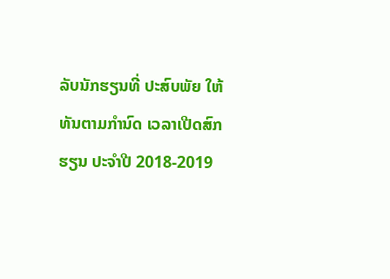ລັບນັກຮຽນທີ່ ປະສົບພັຍ ໃຫ້ທັນຕາມກໍານົດ ເວລາເປີດສົກຮຽນ ປະຈໍາປີ 2018-2019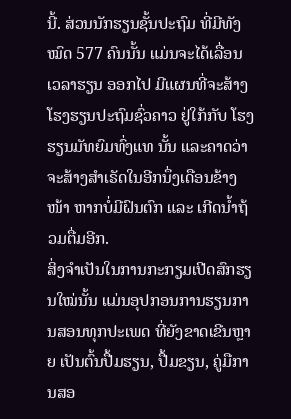ນີ້. ສ່ວນນັກຮຽນຊັ້ນປະຖົມ ທີ່ມີທັງໝົດ 577 ຄົນນັ້ນ ແມ່ນຈະໄດ້ເລື່ອນເວລາຮຽນ ອອກໄປ ມີແຜນທີ່ຈະສ້າງ ໂຮງຮຽນປະຖົມຊົ່ວຄາວ ຢູ່ໃກ້ກັບ ໂຮງຮຽນມັທຍົມທົ່ງແທ ນັ້ນ ແລະຄາດວ່າຈະສ້າງສໍາເຣັດໃນອີກນຶ່ງເດືອນຂ້າງໜ້າ ຫາກບໍ່ມີຝົນຕົກ ແລະ ເກີດນໍ້າຖ້ວມຕື່ມອີກ.
ສິ່ງຈໍາເປັນໃນການກະກຽມເປີດສົກຮຽນໃໝ່ນັ້ນ ແມ່ນອຸປກອນການຮຽນການສອນທຸກປະເພດ ທີ່ຍັງຂາດເຂີນຫຼາຍ ເປັນຕົ້ນປື້ມຮຽນ, ປື້ມຂຽນ, ຄູ່ມືການສອ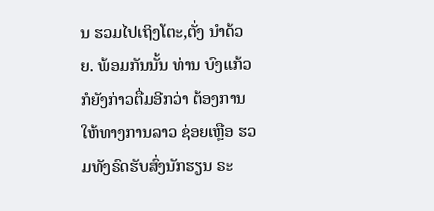ນ ຮວມໄປເຖິງໂຕະ,ຕັ່ງ ນໍາດ້ວຍ. ພ້ອມກັນນັ້ນ ທ່ານ ບົງແກ້ວ ກໍຍັງກ່າວຕື່ມອີກວ່າ ຕ້ອງການໃຫ້ທາງການລາວ ຊ່ອຍເຫຼືອ ຮວມທັງຣົດຮັບສົ່ງນັກຮຽນ ຣະ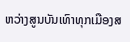ຫວ່າງສູນບັນເທົາທຸກເມືອງສ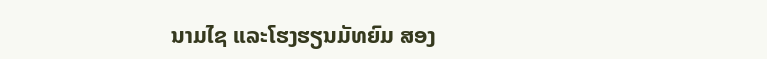ນາມໄຊ ແລະໂຮງຮຽນມັທຍົມ ສອງ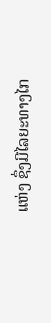ແຫ່ງ ຊຶ່ງມີໄລຍະທາງໄກ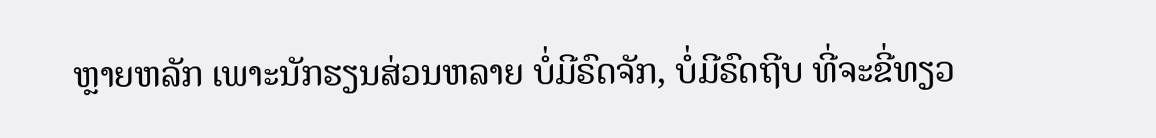ຫຼາຍຫລັກ ເພາະນັກຮຽນສ່ວນຫລາຍ ບໍ່ມີຣົດຈັກ, ບໍ່ມີຣົດຖີບ ທີ່ຈະຂີ່ທຽວ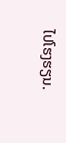ໄປໂຮງຮຽນ.